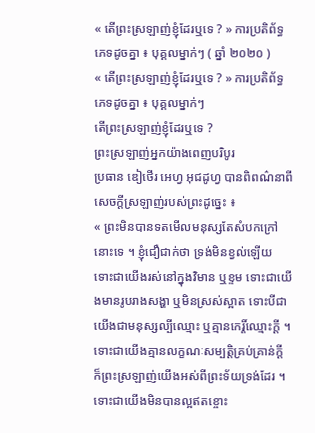« តើព្រះស្រឡាញ់ខ្ញុំដែរឬទេ ? » ការប្រតិព័ទ្ធភេទដូចគ្នា ៖ បុគ្គលម្នាក់ៗ ( ឆ្នាំ ២០២០ )
« តើព្រះស្រឡាញ់ខ្ញុំដែរឬទេ ? » ការប្រតិព័ទ្ធភេទដូចគ្នា ៖ បុគ្គលម្នាក់ៗ
តើព្រះស្រឡាញ់ខ្ញុំដែរឬទេ ?
ព្រះស្រឡាញ់អ្នកយ៉ាងពេញបរិបូរ
ប្រធាន ឌៀថើរ អេហ្វ អុជដូហ្វ បានពិពណ៌នាពីសេចក្ដីស្រឡាញ់របស់ព្រះដូច្នេះ ៖
« ព្រះមិនបានទតមើលមនុស្សតែសំបកក្រៅនោះទេ ។ ខ្ញុំជឿជាក់ថា ទ្រង់មិនខ្វល់ឡើយ ទោះជាយើងរស់នៅក្នុងវិមាន ឬខ្ទម ទោះជាយើងមានរូបរាងសង្ហា ឬមិនស្រស់ស្អាត ទោះបីជាយើងជាមនុស្សល្បីឈ្មោះ ឬគ្មានកេរ្តិ៍ឈ្មោះក្ដី ។ ទោះជាយើងគ្មានលក្ខណៈសម្បត្តិគ្រប់គ្រាន់ក្ដី ក៏ព្រះស្រឡាញ់យើងអស់ពីព្រះទ័យទ្រង់ដែរ ។ ទោះជាយើងមិនបានល្អឥតខ្ចោះ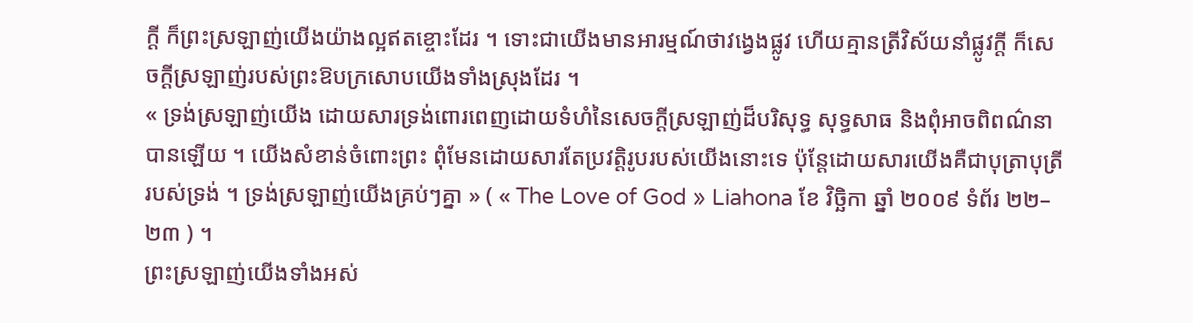ក្ដី ក៏ព្រះស្រឡាញ់យើងយ៉ាងល្អឥតខ្ចោះដែរ ។ ទោះជាយើងមានអារម្មណ៍ថាវង្វេងផ្លូវ ហើយគ្មានត្រីវិស័យនាំផ្លូវក្ដី ក៏សេចក្ដីស្រឡាញ់របស់ព្រះឱបក្រសោបយើងទាំងស្រុងដែរ ។
« ទ្រង់ស្រឡាញ់យើង ដោយសារទ្រង់ពោរពេញដោយទំហំនៃសេចក្ដីស្រឡាញ់ដ៏បរិសុទ្ធ សុទ្ធសាធ និងពុំអាចពិពណ៌នាបានឡើយ ។ យើងសំខាន់ចំពោះព្រះ ពុំមែនដោយសារតែប្រវត្តិរូបរបស់យើងនោះទេ ប៉ុន្ដែដោយសារយើងគឺជាបុត្រាបុត្រីរបស់ទ្រង់ ។ ទ្រង់ស្រឡាញ់យើងគ្រប់ៗគ្នា » ( « The Love of God » Liahona ខែ វិច្ឆិកា ឆ្នាំ ២០០៩ ទំព័រ ២២–២៣ ) ។
ព្រះស្រឡាញ់យើងទាំងអស់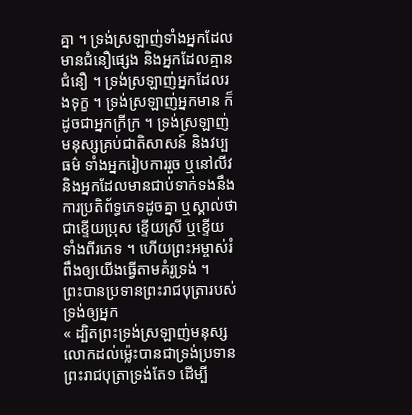គ្នា ។ ទ្រង់ស្រឡាញ់ទាំងអ្នកដែលមានជំនឿផ្សេង និងអ្នកដែលគ្មានជំនឿ ។ ទ្រង់ស្រឡាញ់អ្នកដែលរងទុក្ខ ។ ទ្រង់ស្រឡាញ់អ្នកមាន ក៏ដូចជាអ្នកក្រីក្រ ។ ទ្រង់ស្រឡាញ់មនុស្សគ្រប់ជាតិសាសន៍ និងវប្បធម៌ ទាំងអ្នករៀបការរួច ឬនៅលីវ និងអ្នកដែលមានជាប់ទាក់ទងនឹងការប្រតិព័ទ្ធភេទដូចគ្នា ឬស្គាល់ថាជាខ្ទើយប្រុស ខ្ទើយស្រី ឬខ្ទើយទាំងពីរភេទ ។ ហើយព្រះអម្ចាស់រំពឹងឲ្យយើងធ្វើតាមគំរូទ្រង់ ។
ព្រះបានប្រទានព្រះរាជបុត្រារបស់ទ្រង់ឲ្យអ្នក
« ដ្បិតព្រះទ្រង់ស្រឡាញ់មនុស្សលោកដល់ម្ល៉េះបានជាទ្រង់ប្រទានព្រះរាជបុត្រាទ្រង់តែ១ ដើម្បី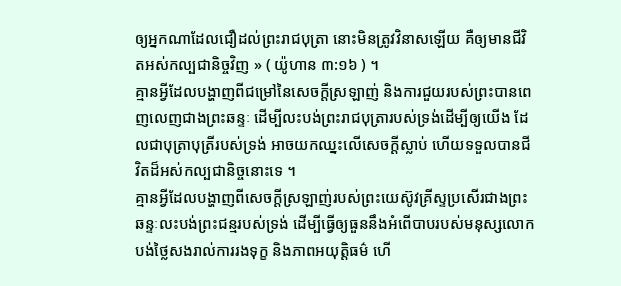ឲ្យអ្នកណាដែលជឿដល់ព្រះរាជបុត្រា នោះមិនត្រូវវិនាសឡើយ គឺឲ្យមានជីវិតអស់កល្បជានិច្ចវិញ » ( យ៉ូហាន ៣:១៦ ) ។
គ្មានអ្វីដែលបង្ហាញពីជម្រៅនៃសេចក្ដីស្រឡាញ់ និងការជួយរបស់ព្រះបានពេញលេញជាងព្រះឆន្ទៈ ដើម្បីលះបង់ព្រះរាជបុត្រារបស់ទ្រង់ដើម្បីឲ្យយើង ដែលជាបុត្រាបុត្រីរបស់ទ្រង់ អាចយកឈ្នះលើសេចក្ដីស្លាប់ ហើយទទួលបានជីវិតដ៏អស់កល្បជានិច្ចនោះទេ ។
គ្មានអ្វីដែលបង្ហាញពីសេចក្ដីស្រឡាញ់របស់ព្រះយេស៊ូវគ្រីស្ទប្រសើរជាងព្រះឆន្ទៈលះបង់ព្រះជន្មរបស់ទ្រង់ ដើម្បីធ្វើឲ្យធួននឹងអំពើបាបរបស់មនុស្សលោក បង់ថ្លៃសងរាល់ការរងទុក្ខ និងភាពអយុត្តិធម៌ ហើ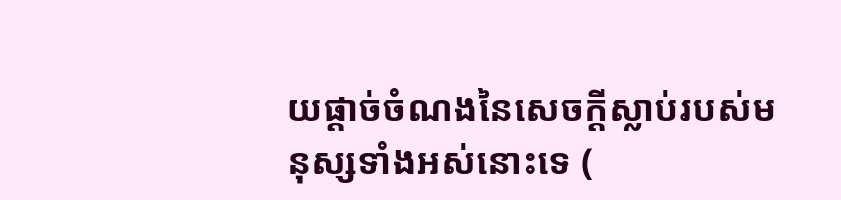យផ្ដាច់ចំណងនៃសេចក្ដីស្លាប់របស់មនុស្សទាំងអស់នោះទេ (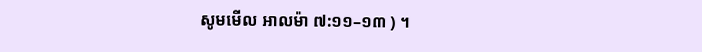សូមមើល អាលម៉ា ៧:១១–១៣ ) ។